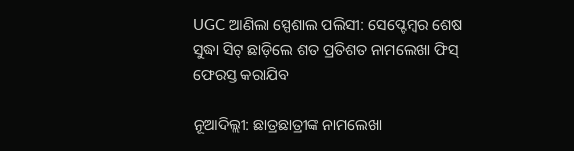UGC ଆଣିଲା ସ୍ପେଶାଲ ପଲିସୀ: ସେପ୍ଟେମ୍ବର ଶେଷ ସୁଦ୍ଧା ସିଟ୍ ଛାଡ଼ିଲେ ଶତ ପ୍ରତିଶତ ନାମଲେଖା ଫିସ୍ ଫେରସ୍ତ କରାଯିବ

ନୂଆଦିଲ୍ଲୀ: ଛାତ୍ରଛାତ୍ରୀଙ୍କ ନାମଲେଖା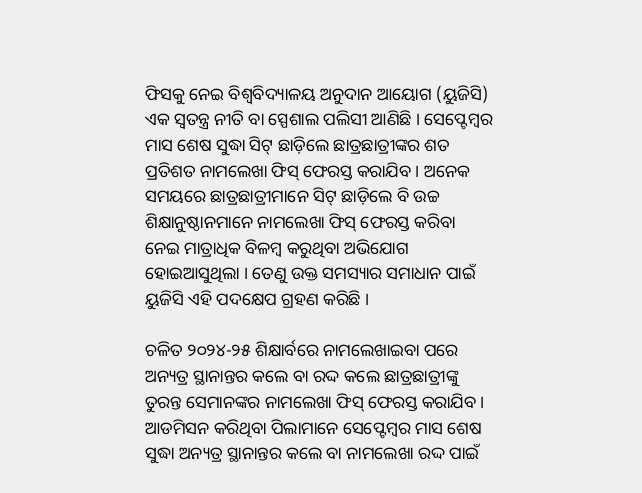ଫିସକୁ ନେଇ ବିଶ୍ୱବିଦ୍ୟାଳୟ ଅନୁଦାନ ଆୟୋଗ (ୟୁଜିସି) ଏକ ସ୍ୱତନ୍ତ୍ର ନୀତି ବା ସ୍ପେଶାଲ ପଲିସୀ ଆଣିଛି । ସେପ୍ଟେମ୍ବର ମାସ ଶେଷ ସୁଦ୍ଧା ସିଟ୍ ଛାଡ଼ିଲେ ଛାତ୍ରଛାତ୍ରୀଙ୍କର ଶତ ପ୍ରତିଶତ ନାମଲେଖା ଫିସ୍ ଫେରସ୍ତ କରାଯିବ । ଅନେକ ସମୟରେ ଛାତ୍ରଛାତ୍ରୀମାନେ ସିଟ୍ ଛାଡ଼ିଲେ ବି ଉଚ୍ଚ ଶିକ୍ଷାନୁଷ୍ଠାନମାନେ ନାମଲେଖା ଫିସ୍ ଫେରସ୍ତ କରିବା ନେଇ ମାତ୍ରାଧିକ ବିଳମ୍ବ କରୁଥିବା ଅଭିଯୋଗ ହୋଇଆସୁଥିଲା । ତେଣୁ ଉକ୍ତ ସମସ୍ୟାର ସମାଧାନ ପାଇଁ ୟୁଜିସି ଏହି ପଦକ୍ଷେପ ଗ୍ରହଣ କରିଛି ।

ଚଳିତ ୨୦୨୪-୨୫ ଶିକ୍ଷାର୍ବରେ ନାମଲେଖାଇବା ପରେ ଅନ୍ୟତ୍ର ସ୍ଥାନାନ୍ତର କଲେ ବା ରଦ୍ଦ କଲେ ଛାତ୍ରଛାତ୍ରୀଙ୍କୁ ତୁରନ୍ତ ସେମାନଙ୍କର ନାମଲେଖା ଫିସ୍ ଫେରସ୍ତ କରାଯିବ । ଆଡମିସନ କରିଥିବା ପିଲାମାନେ ସେପ୍ଟେମ୍ବର ମାସ ଶେଷ ସୁଦ୍ଧା ଅନ୍ୟତ୍ର ସ୍ଥାନାନ୍ତର କଲେ ବା ନାମଲେଖା ରଦ୍ଦ ପାଇଁ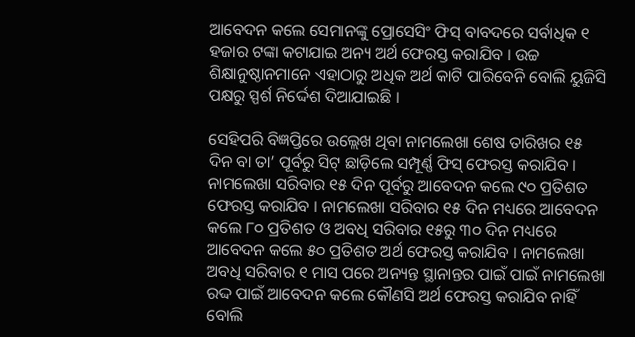ଆବେଦନ କଲେ ସେମାନଙ୍କୁ ପ୍ରୋସେସିଂ ଫିସ୍ ବାବଦରେ ସର୍ବାଧିକ ୧ ହଜାର ଟଙ୍କା କଟାଯାଇ ଅନ୍ୟ ଅର୍ଥ ଫେରସ୍ତ କରାଯିବ । ଉଚ୍ଚ ଶିକ୍ଷାନୁଷ୍ଠାନମାନେ ଏହାଠାରୁ ଅଧିକ ଅର୍ଥ କାଟି ପାରିବେନି ବୋଲି ୟୁଜିସି ପକ୍ଷରୁ ସ୍ପର୍ଶ ନିର୍ଦ୍ଦେଶ ଦିଆଯାଇଛି ।

ସେହିପରି ବିଜ୍ଞପ୍ତିରେ ଉଲ୍ଲେଖ ଥିବା ନାମଲେଖା ଶେଷ ତାରିଖର ୧୫ ଦିନ ବା ତା’ ପୂର୍ବରୁ ସିଟ୍ ଛାଡ଼ିଲେ ସମ୍ପୂର୍ଣ୍ଣ ଫିସ୍ ଫେରସ୍ତ କରାଯିବ । ନାମଲେଖା ସରିବାର ୧୫ ଦିନ ପୂର୍ବରୁ ଆବେଦନ କଲେ ୯୦ ପ୍ରତିଶତ ଫେରସ୍ତ କରାଯିବ । ନାମଲେଖା ସରିବାର ୧୫ ଦିନ ମଧ୍ୟରେ ଆବେଦନ କଲେ ୮୦ ପ୍ରତିଶତ ଓ ଅବଧି ସରିବାର ୧୫ରୁ ୩୦ ଦିନ ମଧ୍ୟରେ ଆବେଦନ କଲେ ୫୦ ପ୍ରତିଶତ ଅର୍ଥ ଫେରସ୍ତ କରାଯିବ । ନାମଲେଖା ଅବଧି ସରିବାର ୧ ମାସ ପରେ ଅନ୍ୟନ୍ତ ସ୍ଥାନାନ୍ତର ପାଇଁ ପାଇଁ ନାମଲେଖା ରଦ୍ଦ ପାଇଁ ଆବେଦନ କଲେ କୌଣସି ଅର୍ଥ ଫେରସ୍ତ କରାଯିବ ନାହିଁ ବୋଲି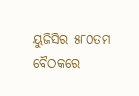ୟୁଜିସିର ୫୮୦ତମ ବୈଠକରେ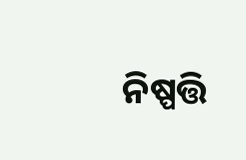ନିଷ୍ପତ୍ତି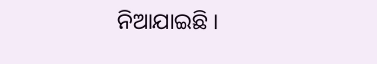ନିଆଯାଇଛି ।